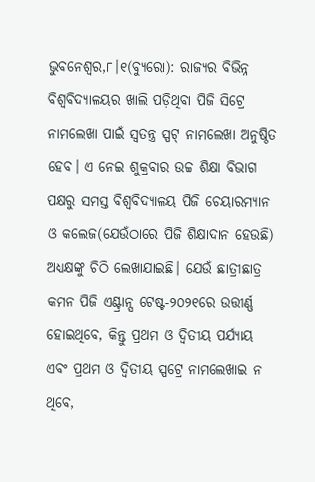ଭୁବନେଶ୍ୱର,୮।୧(ବ୍ୟୁରୋ): ରାଜ୍ୟର ବିଭିନ୍ନ ବିଶ୍ୱବିଦ୍ୟାଳୟର ଖାଲି ପଡ଼ିଥିବା ପିଜି ସିଟ୍ରେ ନାମଲେଖା ପାଇଁ ସ୍ବତନ୍ତ୍ର ସ୍ପଟ୍ ନାମଲେଖା ଅନୁଷ୍ଠିତ ହେବ। ଏ ନେଇ ଶୁକ୍ରବାର ଉଚ୍ଚ ଶିକ୍ଷା ବିଭାଗ ପକ୍ଷରୁ ସମସ୍ତ ବିଶ୍ୱବିଦ୍ୟାଳୟ ପିଜି ଚେୟାରମ୍ୟାନ ଓ କଲେଜ(ଯେଉଁଠାରେ ପିଜି ଶିକ୍ଷାଦାନ ହେଉଛି) ଅଧ୍ୟକ୍ଷଙ୍କୁ ଚିଠି ଲେଖାଯାଇଛି। ଯେଉଁ ଛାତ୍ରୀଛାତ୍ର କମନ ପିଜି ଏଣ୍ଟ୍ରାନ୍ସ ଟେଷ୍ଟ-୨୦୨୧ରେ ଉତ୍ତୀର୍ଣ୍ଣ ହୋଇଥିବେ, କିନ୍ତୁ ପ୍ରଥମ ଓ ଦ୍ୱିତୀୟ ପର୍ଯ୍ୟାୟ ଏବଂ ପ୍ରଥମ ଓ ଦ୍ୱିତୀୟ ସ୍ପଟ୍ରେ ନାମଲେଖାଇ ନ ଥିବେ,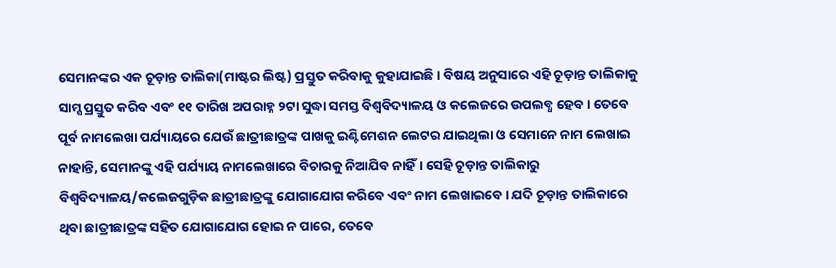ସେମାନଙ୍କର ଏକ ଚୂଡ଼ାନ୍ତ ତାଲିକା(ମାଷ୍ଟର ଲିଷ୍ଟ) ପ୍ରସ୍ତୁତ କରିବାକୁ କୁହାଯାଇଛି। ବିଷୟ ଅନୁସାରେ ଏହି ଚୂଡ଼ାନ୍ତ ତାଲିକାକୁ ସାମ୍ସ ପ୍ରସ୍ତୁତ କରିବ ଏବଂ ୧୧ ତାରିଖ ଅପରାହ୍ନ ୨ଟା ସୁଦ୍ଧା ସମସ୍ତ ବିଶ୍ୱବିଦ୍ୟାଳୟ ଓ କଲେଜରେ ଉପଲବ୍ଧ ହେବ। ତେବେ ପୂର୍ବ ନାମଲେଖା ପର୍ଯ୍ୟାୟରେ ଯେଉଁ ଛାତ୍ରୀଛାତ୍ରଙ୍କ ପାଖକୁ ଇଣ୍ଟିମେଶନ ଲେଟର ଯାଇଥିଲା ଓ ସେମାନେ ନାମ ଲେଖାଇ ନାହାନ୍ତି, ସେମାନଙ୍କୁ ଏହି ପର୍ଯ୍ୟାୟ ନାମଲେଖାରେ ବିଚାରକୁ ନିଆଯିବ ନାହିଁ। ସେହି ଚୂଡ଼ାନ୍ତ ତାଲିକାରୁ ବିଶ୍ୱବିଦ୍ୟାଳୟ/କଲେଜଗୁଡ଼ିକ ଛାତ୍ରୀଛାତ୍ରଙ୍କୁ ଯୋଗାଯୋଗ କରିବେ ଏବଂ ନାମ ଲେଖାଇବେ। ଯଦି ଚୂଡ଼ାନ୍ତ ତାଲିକାରେ ଥିବା ଛାତ୍ରୀଛାତ୍ରଙ୍କ ସହିତ ଯୋଗାଯୋଗ ହୋଇ ନ ପାରେ, ତେବେ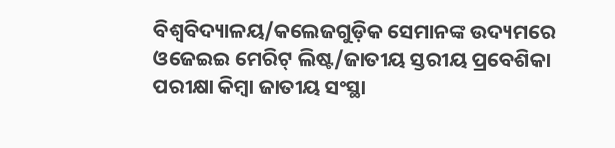ବିଶ୍ୱବିଦ୍ୟାଳୟ/କଲେଜଗୁଡ଼ିକ ସେମାନଙ୍କ ଉଦ୍ୟମରେ ଓଜେଇଇ ମେରିଟ୍ ଲିଷ୍ଟ/ଜାତୀୟ ସ୍ତରୀୟ ପ୍ରବେଶିକା ପରୀକ୍ଷା କିମ୍ବା ଜାତୀୟ ସଂସ୍ଥା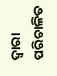ଦ୍ୱାରା ପରିଚାଳିତ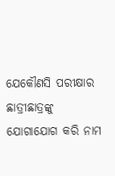ଯେକୌଣସି ପରୀକ୍ଷାର ଛାତ୍ରୀଛାତ୍ରଙ୍କୁ ଯୋଗାଯୋଗ କରି ନାମ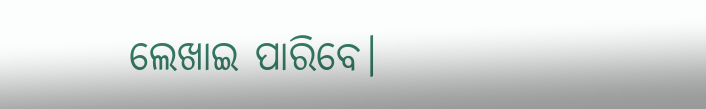ଲେଖାଇ ପାରିବେ।